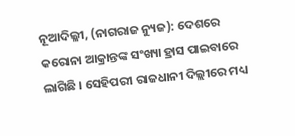ନୂଆଦିଲ୍ଳୀ, (ନାଗରାଜ ନ୍ୟୁଜ): ଦେଶରେ କରୋନା ଆକ୍ରାନ୍ତଙ୍କ ସଂଖ୍ୟା ହ୍ରାସ ପାଇବାରେ ଲାଗିଛି । ସେହିପରୀ ରାଜଧାନୀ ଦିଲ୍ଲୀରେ ମଧ୍ୟ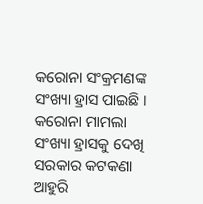କରୋନା ସଂକ୍ରମଣଙ୍କ ସଂଖ୍ୟା ହ୍ରାସ ପାଇଛି । କରୋନା ମାମଲା ସଂଖ୍ୟା ହ୍ରାସକୁ ଦେଖି ସରକାର କଟକଣା ଆହୁରି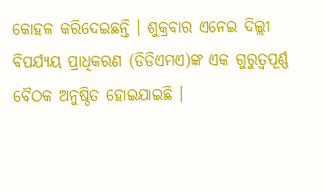କୋହଳ କରିଦେଇଛନ୍ତି । ଶୁକ୍ରବାର ଏନେଇ ଦିଲ୍ଲୀ ବିପର୍ଯ୍ୟୟ ପ୍ରାଧିକରଣ (ଡିଡିଏମଏ)ଙ୍କ ଏକ ଗୁରୁତ୍ୱପୂର୍ଣ୍ଣ ବୈଠକ ଅନୁଷ୍ଠିତ ହୋଇଯାଇଛି ।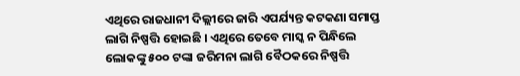ଏଥିରେ ରାଜଧାନୀ ଦିଲ୍ଲୀରେ ଜାରି ଏପର୍ଯ୍ୟନ୍ତ କଟକଣା ସମାପ୍ତ ଲାଗି ନିଷ୍ପତ୍ତି ହୋଇଛି । ଏଥିରେ ତେବେ ମାସ୍କ ନ ପିନ୍ଧିଲେ ଲୋକଙ୍କୁ ୫୦୦ ଟଙ୍କା ଜରିମନା ଲାଗି ବୈଠକରେ ନିଷ୍ପତ୍ତି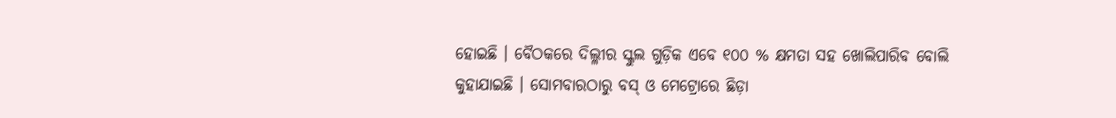ହୋଇଛି । ବୈଠକରେ ଦିଲ୍ଳୀର ସ୍କୁଲ ଗୁଡ଼ିକ ଏବେ ୧୦୦ % କ୍ଷମତା ସହ ଖୋଲିପାରିବ ବୋଲି କୁହାଯାଇଛି । ସୋମବାରଠାରୁ ବସ୍ ଓ ମେଟ୍ରୋରେ ଛିଡ଼ା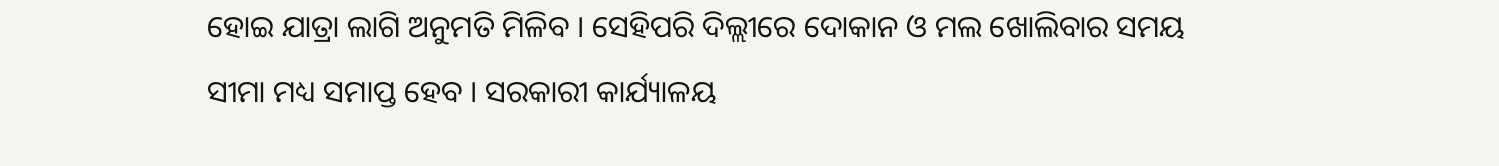ହୋଇ ଯାତ୍ରା ଲାଗି ଅନୁମତି ମିଳିବ । ସେହିପରି ଦିଲ୍ଲୀରେ ଦୋକାନ ଓ ମଲ ଖୋଲିବାର ସମୟ ସୀମା ମଧ୍ୟ ସମାପ୍ତ ହେବ । ସରକାରୀ କାର୍ଯ୍ୟାଳୟ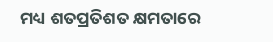ମଧ୍ୟ ଶତପ୍ରତିଶତ କ୍ଷମତାରେ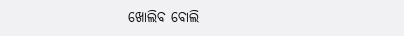ଖୋଲିବ ବୋଲି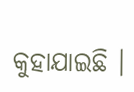କୁହାଯାଇଛି ।